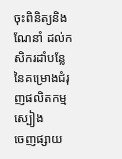ចុះពិនិត្យនិងណែនាំ ដល់កសិករដាំបន្លែ នៃគម្រោងជំរុញផលិតកម្មស្បៀង
ចេញផ្សាយ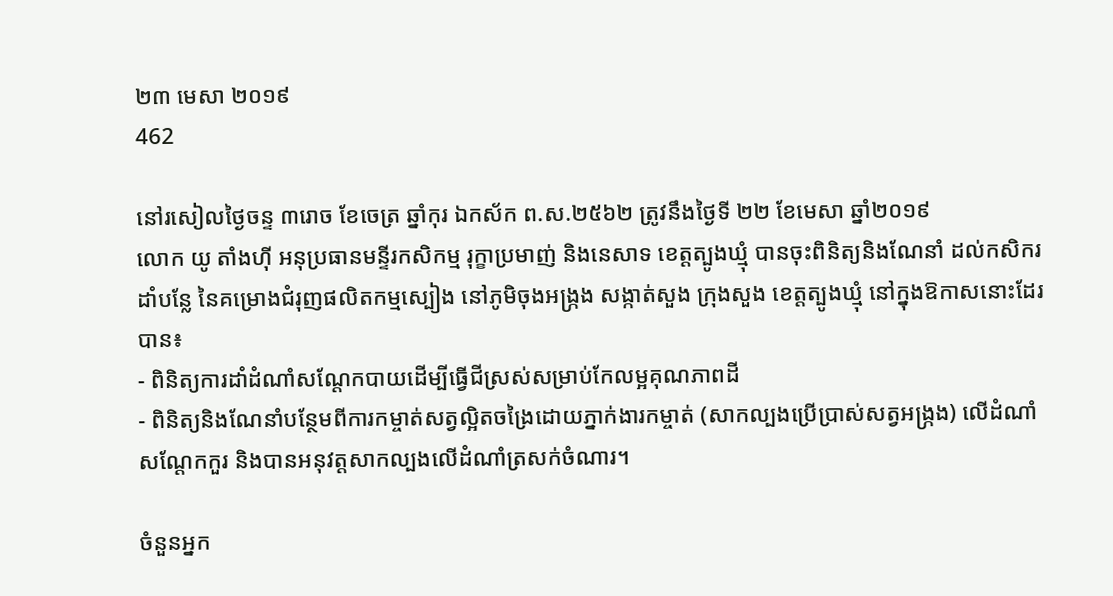២៣ មេសា ២០១៩
462

នៅរសៀលថ្ងៃចន្ទ ៣រោច ខែចេត្រ ឆ្នាំកុរ ឯកស័ក ព.ស.២៥៦២ ត្រូវនឹងថ្ងៃទី ២២ ខែមេសា ឆ្នាំ២០១៩
លោក យូ តាំងហ៊ី អនុប្រធានមន្ទីរកសិកម្ម រុក្ខាប្រមាញ់ និងនេសាទ ខេត្តត្បូងឃ្មុំ បានចុះពិនិត្យនិងណែនាំ ដល់កសិករដាំបន្លែ នៃគម្រោងជំរុញផលិតកម្មស្បៀង នៅភូមិចុងអង្ក្រង សង្កាត់សួង ក្រុងសួង ខេត្តត្បូងឃ្មុំ នៅក្នុងឱកាសនោះដែរបាន៖
- ពិនិត្យការដាំដំណាំសណ្តែកបាយដើម្បីធ្វើជីស្រស់សម្រាប់កែលម្អគុណភាពដី
- ពិនិត្យនិងណែនាំបន្ថែមពីការកម្ចាត់សត្វល្អិតចង្រៃដោយភ្នាក់ងារកម្ចាត់ (សាកល្បងប្រើប្រាស់សត្វអង្ក្រង) លើដំណាំសណ្តែកកួរ និងបានអនុវត្តសាកល្បងលើដំណាំត្រសក់ចំណារ។

ចំនួនអ្នក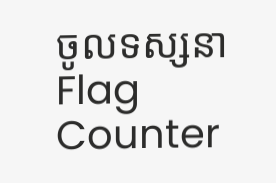ចូលទស្សនា
Flag Counter